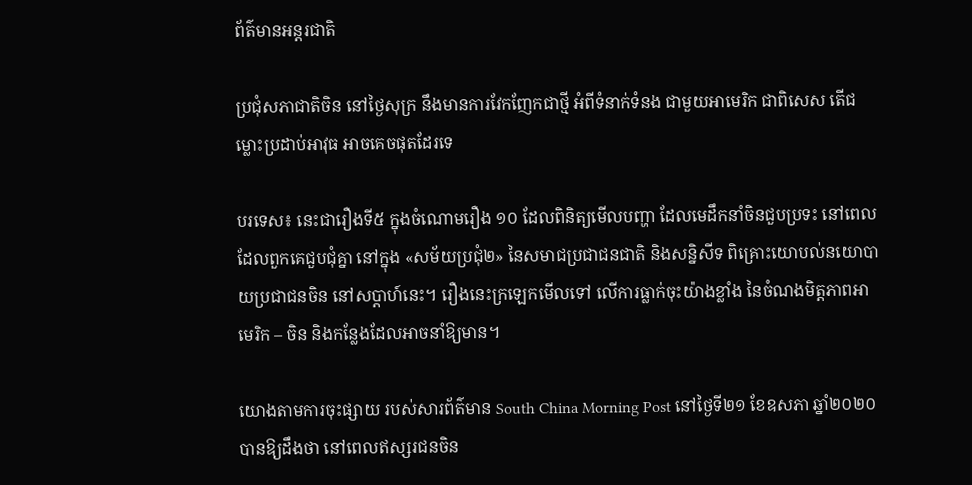ព័ត៌មានអន្តរជាតិ

ប្រជុំសភាជាតិចិន នៅថ្ងៃសុក្រ នឹងមានការវែកញែកជាថ្មី អំពីទំនាក់ទំនង ជាមួយអាមេរិក ជាពិសេស តើជម្លោះប្រដាប់អាវុធ អាចគេចផុតដែរទេ

បរទេស៖ នេះជារឿងទី៥ ក្នុងចំណោមរឿង ១០ ដែលពិនិត្យមើលបញ្ហា ដែលមេដឹកនាំចិនជួបប្រទះ នៅពេលដែលពួកគេជួបជុំគ្នា នៅក្នុង «សម័យប្រជុំ២» នៃសមាជប្រជាជនជាតិ និងសន្និសីទ ពិគ្រោះយោបល់នយោបាយប្រជាជនចិន នៅសប្តាហ៍នេះ។ រឿងនេះក្រឡេកមើលទៅ លើការធ្លាក់ចុះយ៉ាងខ្លាំង នៃចំណងមិត្តភាពអាមេរិក – ចិន និងកន្លែងដែលអាចនាំឱ្យមាន។

យោងតាមការចុះផ្សាយ របស់សារព័ត៌មាន South China Morning Post នៅថ្ងៃទី២១ ខែឧសភា ឆ្នាំ២០២០ បានឱ្យដឹងថា នៅពេលឥស្សរជនចិន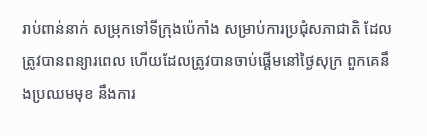រាប់ពាន់នាក់ សម្រុកទៅទីក្រុងប៉េកាំង សម្រាប់ការប្រជុំសភាជាតិ ដែលត្រូវបានពន្យារពេល ហើយដែលត្រូវបានចាប់ផ្តើមនៅថ្ងៃសុក្រ ពួកគេនឹងប្រឈមមុខ នឹងការ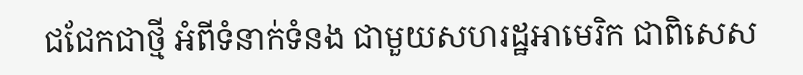ជជែកជាថ្មី អំពីទំនាក់ទំនង ជាមួយសហរដ្ឋអាមេរិក ជាពិសេស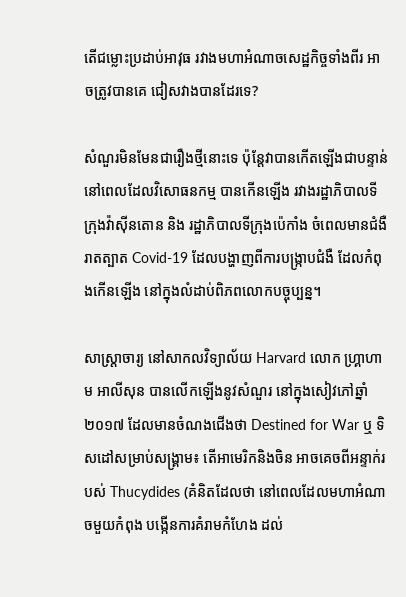តើជម្លោះប្រដាប់អាវុធ រវាងមហាអំណាចសេដ្ឋកិច្ចទាំងពីរ អាចត្រូវបានគេ ជៀសវាងបានដែរទេ?

សំណួរមិនមែនជារឿងថ្មីនោះទេ ប៉ុន្តែវាបានកើតឡើងជាបន្ទាន់ នៅពេលដែលវិសោធនកម្ម បានកើនឡើង រវាងរដ្ឋាភិបាលទីក្រុងវ៉ាស៊ីនតោន និង រដ្ឋាភិបាលទីក្រុងប៉េកាំង ចំពេលមានជំងឺរាតត្បាត Covid-19 ដែលបង្ហាញពីការបង្ក្រាបជំងឺ ដែលកំពុងកើនឡើង នៅក្នុងលំដាប់ពិភពលោកបច្ចុប្បន្ន។

សាស្រ្តាចារ្យ នៅសាកលវិទ្យាល័យ Harvard លោក ហ្គ្រាហាម អាលីសុន បានលើកឡើងនូវសំណួរ នៅក្នុងសៀវភៅឆ្នាំ ២០១៧ ដែលមានចំណងជើងថា Destined for War ឬ ទិសដៅសម្រាប់សង្គ្រាម៖ តើអាមេរិកនិងចិន អាចគេចពីអន្ទាក់របស់ Thucydides (គំនិតដែលថា នៅពេលដែលមហាអំណាចមួយកំពុង បង្កើនការគំរាមកំហែង ដល់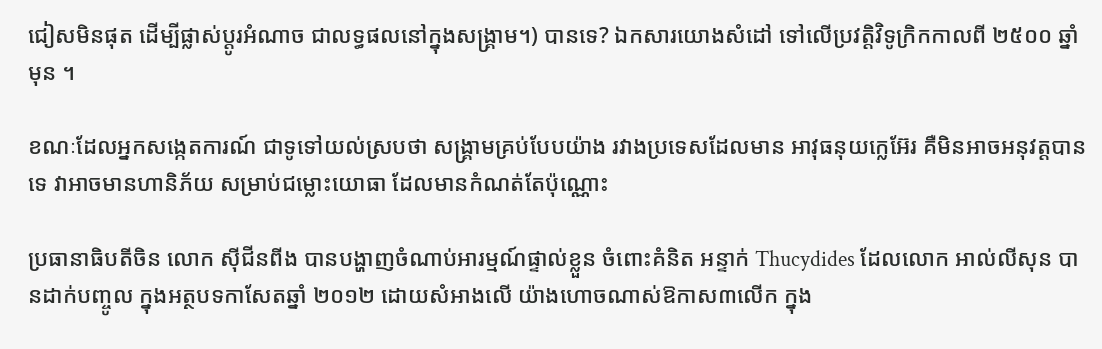ជៀសមិនផុត ដើម្បីផ្លាស់ប្តូរអំណាច ជាលទ្ធផលនៅក្នុងសង្គ្រាម។) បានទេ? ឯកសារយោងសំដៅ ទៅលើប្រវត្ដិវិទូក្រិកកាលពី ២៥០០ ឆ្នាំមុន ។

ខណៈដែលអ្នកសង្កេតការណ៍ ជាទូទៅយល់ស្របថា សង្គ្រាមគ្រប់បែបយ៉ាង រវាងប្រទេសដែលមាន អាវុធនុយក្លេអ៊ែរ គឺមិនអាចអនុវត្តបានទេ វាអាចមានហានិភ័យ សម្រាប់ជម្លោះយោធា ដែលមានកំណត់តែប៉ុណ្ណោះ

ប្រធានាធិបតីចិន លោក ស៊ីជីនពីង បានបង្ហាញចំណាប់អារម្មណ៍ផ្ទាល់ខ្លួន ចំពោះគំនិត អន្ទាក់ Thucydides ដែលលោក អាល់លីសុន បានដាក់បញ្ចូល ក្នុងអត្ថបទកាសែតឆ្នាំ ២០១២ ដោយសំអាងលើ យ៉ាងហោចណាស់ឱកាស៣លើក ក្នុង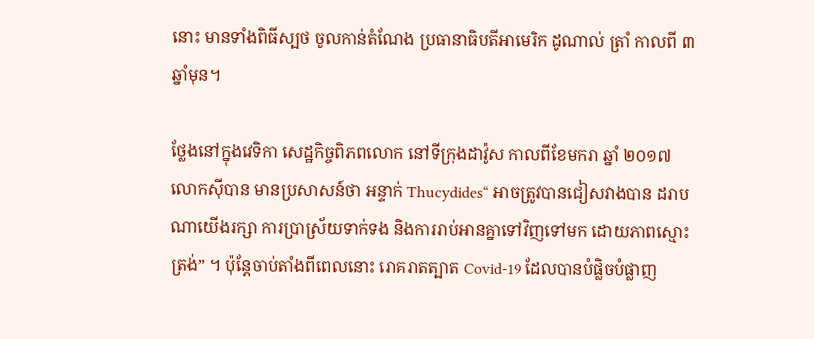នោះ មានទាំងពិធីស្បថ ចូលកាន់តំណែង ប្រធានាធិបតីអាមេរិក ដូណាល់ ត្រាំ កាលពី ៣ ឆ្នាំមុន។

ថ្លែងនៅក្នុងវេទិកា សេដ្ឋកិច្ចពិភពលោក នៅទីក្រុងដាវ៉ូស កាលពីខែមករា ឆ្នាំ ២០១៧ លោកស៊ីបាន មានប្រសាសន៍ថា អន្ទាក់ Thucydides“ អាចត្រូវបានជៀសវាងបាន ដរាបណាយើងរក្សា ការប្រាស្រ័យទាក់ទង និងការរាប់អានគ្នាទៅវិញទៅមក ដោយភាពស្មោះត្រង់” ។ ប៉ុន្តែចាប់តាំងពីពេលនោះ រោគរាតត្បាត Covid-19 ដែលបានបំផ្លិចបំផ្លាញ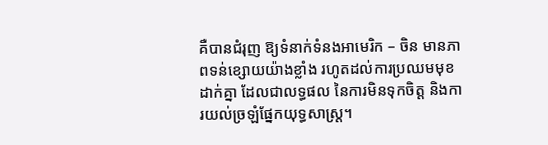គឺបានជំរុញ ឱ្យទំនាក់ទំនងអាមេរិក – ចិន មានភាពទន់ខ្សោយយ៉ាងខ្លាំង រហូតដល់ការប្រឈមមុខដាក់គ្នា ដែលជាលទ្ធផល នៃការមិនទុកចិត្ត និងការយល់ច្រឡំផ្នែកយុទ្ធសាស្ត្រ។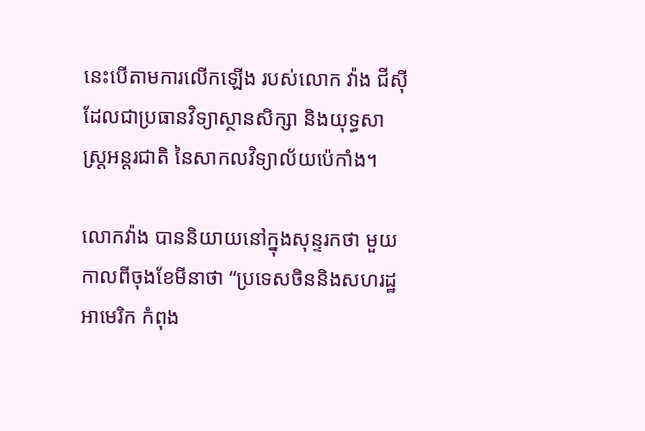នេះបើតាមការលើកឡើង របស់លោក វ៉ាង ជីស៊ី ដែលជាប្រធានវិទ្យាស្ថានសិក្សា និងយុទ្ធសាស្ត្រអន្តរជាតិ នៃសាកលវិទ្យាល័យប៉េកាំង។

លោកវ៉ាង បាននិយាយនៅក្នុងសុន្ទរកថា មួយកាលពីចុងខែមីនាថា “ប្រទេសចិននិងសហរដ្ឋអាមេរិក កំពុង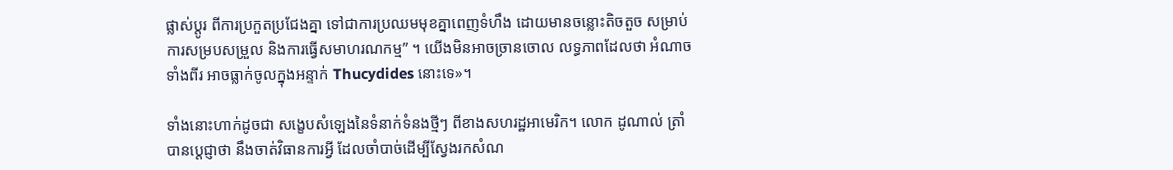ផ្លាស់ប្តូរ ពីការប្រកួតប្រជែងគ្នា ទៅជាការប្រឈមមុខគ្នាពេញទំហឹង ដោយមានចន្លោះតិចតួច សម្រាប់ការសម្របសម្រួល និងការធ្វើសមាហរណកម្ម” ។ យើងមិនអាចច្រានចោល លទ្ធភាពដែលថា អំណាចទាំងពីរ អាចធ្លាក់ចូលក្នុងអន្ទាក់ Thucydides នោះទេ»។

ទាំងនោះហាក់ដូចជា សង្ខេបសំឡេងនៃទំនាក់ទំនងថ្មីៗ ពីខាងសហរដ្ឋអាមេរិក។ លោក ដូណាល់ ត្រាំ បានប្តេជ្ញាថា នឹងចាត់វិធានការអ្វី ដែលចាំបាច់ដើម្បីស្វែងរកសំណ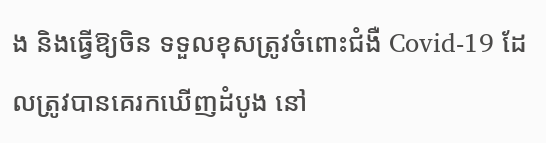ង និងធ្វើឱ្យចិន ទទួលខុសត្រូវចំពោះជំងឺ Covid-19 ដែលត្រូវបានគេរកឃើញដំបូង នៅ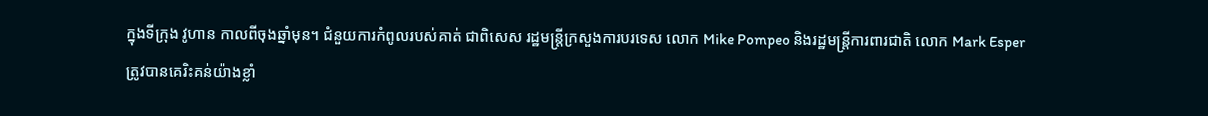ក្នុងទីក្រុង វូហាន កាលពីចុងឆ្នាំមុន។ ជំនួយការកំពូលរបស់គាត់ ជាពិសេស រដ្ឋមន្រ្តីក្រសួងការបរទេស លោក Mike Pompeo និងរដ្ឋមន្រ្តីការពារជាតិ លោក Mark Esper ត្រូវបានគេរិះគន់យ៉ាងខ្លាំ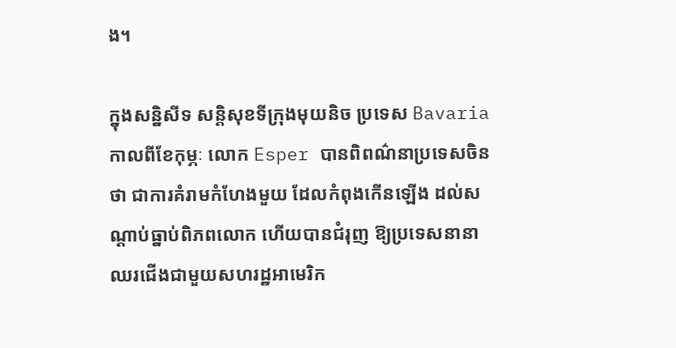ង។

ក្នុងសន្និសីទ សន្តិសុខទីក្រុងមុយនិច ប្រទេស Bavaria កាលពីខែកុម្ភៈ លោក Esper បានពិពណ៌នាប្រទេសចិនថា ជាការគំរាមកំហែងមួយ ដែលកំពុងកើនឡើង ដល់សណ្តាប់ធ្នាប់ពិភពលោក ហើយបានជំរុញ ឱ្យប្រទេសនានា ឈរជើងជាមួយសហរដ្ឋអាមេរិក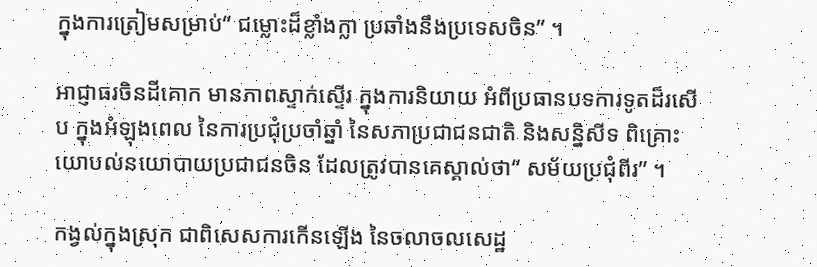ក្នុងការត្រៀមសម្រាប់“ ជម្លោះដ៏ខ្លាំងក្លា ប្រឆាំងនឹងប្រទេសចិន” ។

អាជ្ញាធរចិនដីគោក មានភាពស្ទាក់ស្ទើរ ក្នុងការនិយាយ អំពីប្រធានបទការទូតដ៏រសើប ក្នុងអំឡុងពេល នៃការប្រជុំប្រចាំឆ្នាំ នៃសភាប្រជាជនជាតិ និងសន្និសីទ ពិគ្រោះយោបល់នយោបាយប្រជាជនចិន ដែលត្រូវបានគេស្គាល់ថា“ សម័យប្រជុំពីរ” ។

កង្វល់ក្នុងស្រុក ជាពិសេសការកើនឡើង នៃចលាចលសេដ្ឋ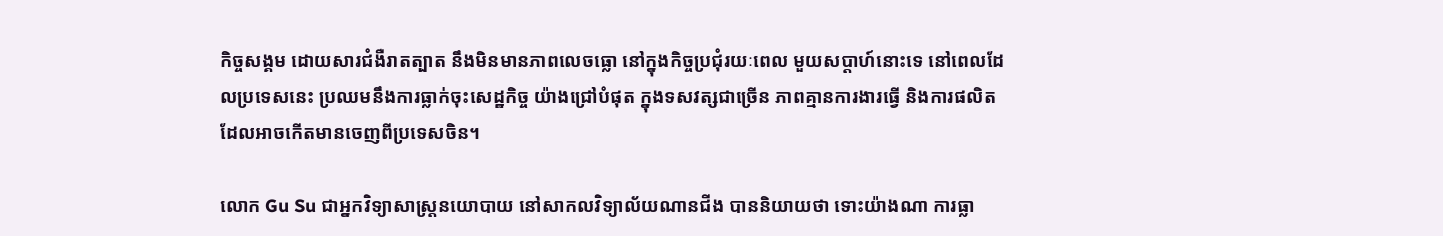កិច្ចសង្គម ដោយសារជំងឺរាតត្បាត នឹងមិនមានភាពលេចធ្លោ នៅក្នុងកិច្ចប្រជុំរយៈពេល មួយសប្តាហ៍នោះទេ នៅពេលដែលប្រទេសនេះ ប្រឈមនឹងការធ្លាក់ចុះសេដ្ឋកិច្ច យ៉ាងជ្រៅបំផុត ក្នុងទសវត្សជាច្រើន ភាពគ្មានការងារធ្វើ និងការផលិត ដែលអាចកើតមានចេញពីប្រទេសចិន។

លោក Gu Su ជាអ្នកវិទ្យាសាស្ត្រនយោបាយ នៅសាកលវិទ្យាល័យណានជីង បាននិយាយថា ទោះយ៉ាងណា ការធ្លា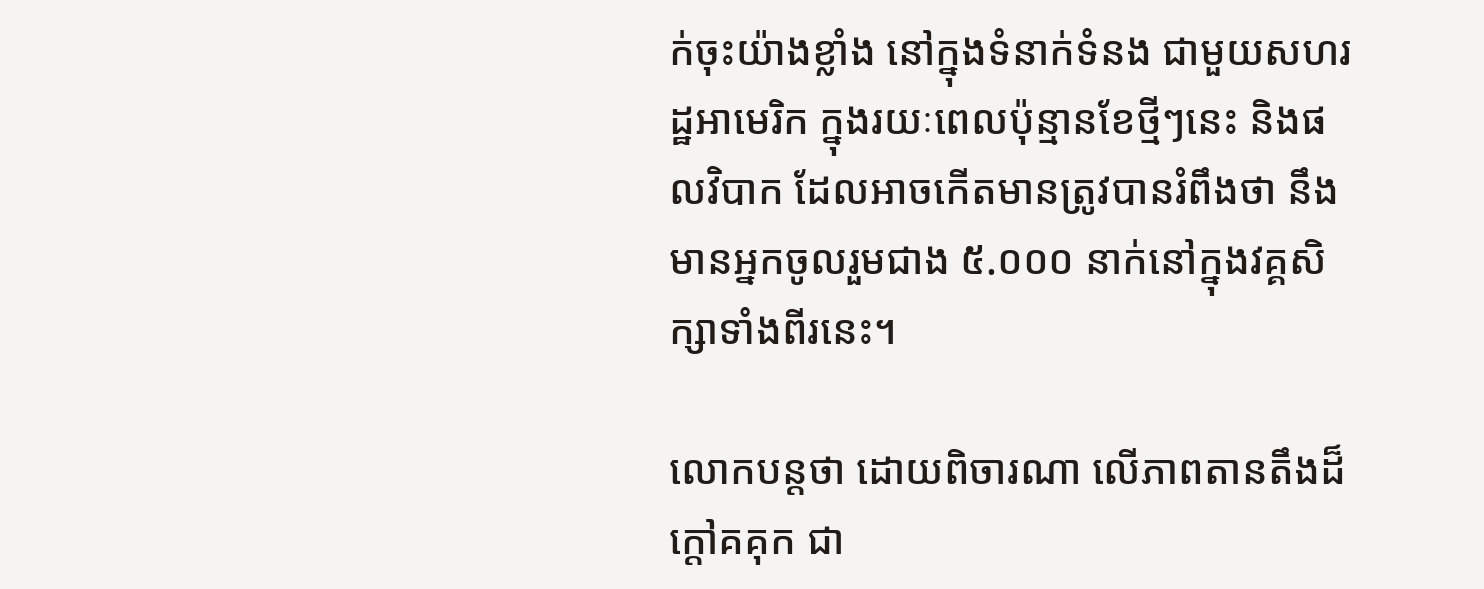ក់ចុះយ៉ាងខ្លាំង នៅក្នុងទំនាក់ទំនង ជាមួយសហរដ្ឋអាមេរិក ក្នុងរយៈពេលប៉ុន្មានខែថ្មីៗនេះ និងផលវិបាក ដែលអាចកើតមានត្រូវបានរំពឹងថា នឹងមានអ្នកចូលរួមជាង ៥.០០០ នាក់នៅក្នុងវគ្គសិក្សាទាំងពីរនេះ។

លោកបន្តថា ដោយពិចារណា លើភាពតានតឹងដ៏ក្តៅគគុក ជា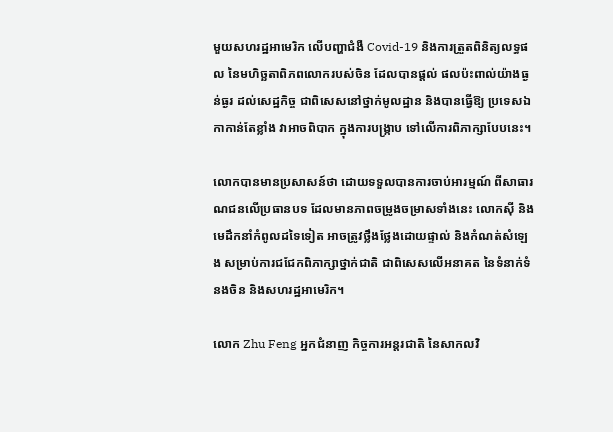មួយសហរដ្ឋអាមេរិក លើបញ្ហាជំងឺ Covid-19 និងការត្រួតពិនិត្យលទ្ធផល នៃមហិច្ឆតាពិភពលោករបស់ចិន ដែលបានផ្តល់ ផលប៉ះពាល់យ៉ាងធ្ងន់ធ្ងរ ដល់សេដ្ឋកិច្ច ជាពិសេសនៅថ្នាក់មូលដ្ឋាន និងបានធ្វើឱ្យ ប្រទេសឯកាកាន់តែខ្លាំង វាអាចពិបាក ក្នុងការបង្ក្រាប ទៅលើការពិភាក្សាបែបនេះ។

លោកបានមានប្រសាសន៍ថា ដោយទទួលបានការចាប់អារម្មណ៍ ពីសាធារណជនលើប្រធានបទ ដែលមានភាពចម្រូងចម្រាសទាំងនេះ លោកស៊ី និងមេដឹកនាំកំពូលដទៃទៀត អាចត្រូវថ្លឹងថ្លែងដោយផ្ទាល់ និងកំណត់សំឡេង សម្រាប់ការជជែកពិភាក្សាថ្នាក់ជាតិ ជាពិសេសលើអនាគត នៃទំនាក់ទំនងចិន និងសហរដ្ឋអាមេរិក។

លោក Zhu Feng អ្នកជំនាញ កិច្ចការអន្តរជាតិ នៃសាកលវិ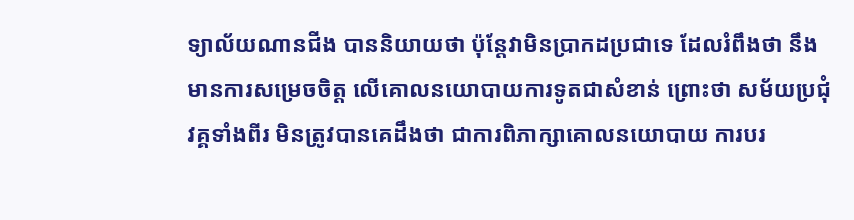ទ្យាល័យណានជីង បាននិយាយថា ប៉ុន្តែវាមិនប្រាកដប្រជាទេ ដែលរំពឹងថា នឹងមានការសម្រេចចិត្ត លើគោលនយោបាយការទូតជាសំខាន់ ព្រោះថា សម័យប្រជុំវគ្គទាំងពីរ មិនត្រូវបានគេដឹងថា ជាការពិភាក្សាគោលនយោបាយ ការបរ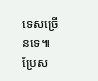ទេសច្រើនទេ៕ ប្រែស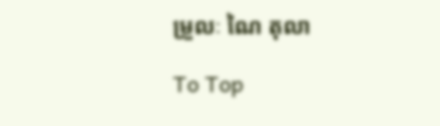ម្រួលៈ ណៃ តុលា

To Top